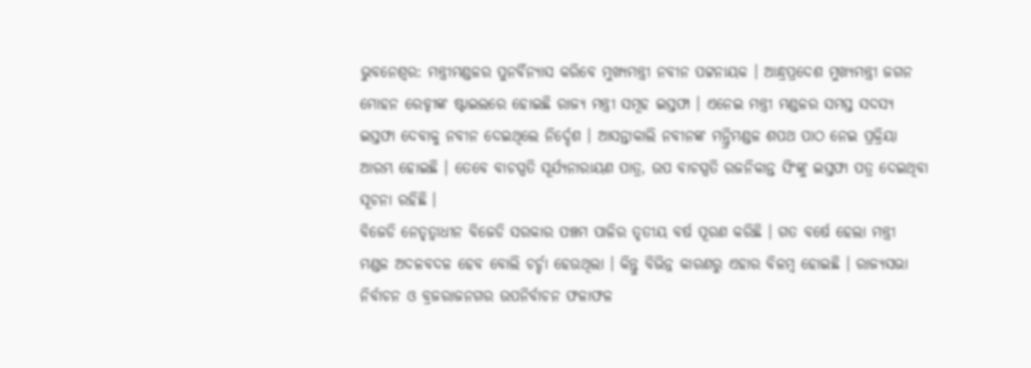ଭୁବନେଶ୍ବର: ମନ୍ତ୍ରୀମଣ୍ଡଳର ପୁନର୍ବିନ୍ୟାସ କରିବେ ମୁଖ୍ୟମନ୍ତ୍ରୀ ନବୀନ ପଟ୍ଟନାୟକ । ଆନ୍ଧ୍ରପ୍ରଦେଶ ମୁଖ୍ୟମନ୍ତ୍ରୀ ଜଗନ ମୋହନ ରେଡ୍ଡୀଙ୍କ ଷ୍ଟାଇଲରେ ହୋଇଛି ରାଜ୍ୟ ମନ୍ତ୍ରୀ ସମୂହ ଇସ୍ତଫା । ଏନେଇ ମନ୍ତ୍ରୀ ମଣ୍ଡଳର ସମସ୍ତ ସଦସ୍ୟ ଇସ୍ତଫା ଦେବାକୁ ନବୀନ ଦେଇଥିଲେ ନିର୍ଦ୍ଦେଶ । ଆସନ୍ତାକାଲି ନବୀନଙ୍କ ମନ୍ତ୍ରିମଣ୍ଡଳ ଶପଥ ପାଠ ନେଇ ପ୍ରକ୍ରିୟା ଆରମ୍ଭ ହୋଇଛି । ତେବେ ବାଚସ୍ପତି ସୂର୍ଯ୍ୟନାରାୟଣ ପାତ୍ର, ଉପ ବାଚସ୍ପତି ରଜନିକାନ୍ତ ସିଂଙ୍କୁ ଇସ୍ତଫା ପତ୍ର ଦେଇଥିବା ସୂଚନା ରହିଛି ।
ବିଜେଡି ନେତୃତ୍ବାଧୀନ ବିଜେଡି ସରକାର ପଞ୍ଚମ ପାଳିର ତୃତୀୟ ବର୍ଷ ପୂରଣ କରିଛି । ଗତ ବର୍ଷେ ହେଲା ମନ୍ତ୍ରୀ ମଣ୍ଡଳ ଅଦଳବଦଳ ହେବ ବୋଲି ଚର୍ଚ୍ଚା ହେଉଥିଲା । କିନ୍ତୁ ବିଭିନ୍ନ କାରଣରୁ ଏହାର ବିଳମ୍ବ ହୋଇଛି । ରାଜ୍ୟସଭା ନିର୍ବାଚନ ଓ ବ୍ରଜରାଜନଗର ଉପନିର୍ବାଚନ ଫଳାଫଳ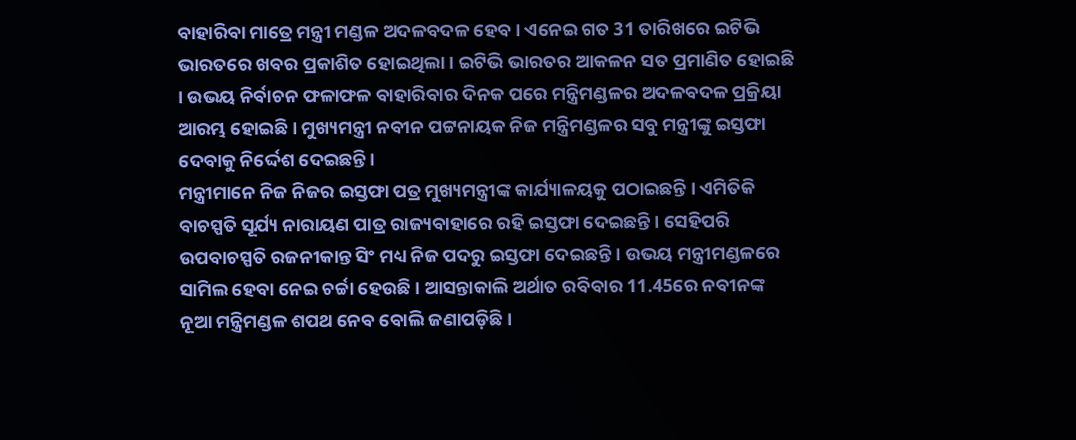ବାହାରିବା ମାତ୍ରେ ମନ୍ତ୍ରୀ ମଣ୍ଡଳ ଅଦଳବଦଳ ହେବ । ଏନେଇ ଗତ 31 ତାରିଖରେ ଇଟିଭି ଭାରତରେ ଖବର ପ୍ରକାଶିତ ହୋଇଥିଲା । ଇଟିଭି ଭାରତର ଆକଳନ ସତ ପ୍ରମାଣିତ ହୋଇଛି । ଉଭୟ ନିର୍ବାଚନ ଫଳାଫଳ ବାହାରିବାର ଦିନକ ପରେ ମନ୍ତ୍ରିମଣ୍ଡଳର ଅଦଳବଦଳ ପ୍ରକ୍ରିୟା ଆରମ୍ଭ ହୋଇଛି । ମୁଖ୍ୟମନ୍ତ୍ରୀ ନବୀନ ପଟ୍ଟନାୟକ ନିଜ ମନ୍ତ୍ରିମଣ୍ଡଳର ସବୁ ମନ୍ତ୍ରୀଙ୍କୁ ଇସ୍ତଫା ଦେବାକୁ ନିର୍ଦ୍ଦେଶ ଦେଇଛନ୍ତି ।
ମନ୍ତ୍ରୀମାନେ ନିଜ ନିଜର ଇସ୍ତଫା ପତ୍ର ମୁଖ୍ୟମନ୍ତ୍ରୀଙ୍କ କାର୍ଯ୍ୟାଳୟକୁ ପଠାଇଛନ୍ତି । ଏମିତିକି ବାଚସ୍ପତି ସୂର୍ଯ୍ୟ ନାରାୟଣ ପାତ୍ର ରାଜ୍ୟବାହାରେ ରହି ଇସ୍ତଫା ଦେଇଛନ୍ତି । ସେହିପରି ଉପବାଚସ୍ପତି ରଜନୀକାନ୍ତ ସିଂ ମଧ୍ୟ ନିଜ ପଦରୁ ଇସ୍ତଫା ଦେଇଛନ୍ତି । ଉଭୟ ମନ୍ତ୍ରୀମଣ୍ଡଳରେ ସାମିଲ ହେବା ନେଇ ଚର୍ଚ୍ଚା ହେଉଛି । ଆସନ୍ତାକାଲି ଅର୍ଥାତ ରବିବାର 11.45ରେ ନବୀନଙ୍କ ନୂଆ ମନ୍ତ୍ରିମଣ୍ଡଳ ଶପଥ ନେବ ବୋଲି ଜଣାପଡ଼ିଛି ।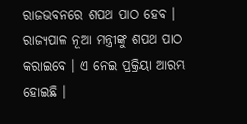ରାଜଭବନରେ ଶପଥ ପାଠ ହେବ । ରାଜ୍ୟପାଳ ନୂଆ ମନ୍ତ୍ରୀଙ୍କୁ ଶପଥ ପାଠ କରାଇବେ । ଏ ନେଇ ପ୍ରକ୍ରିୟା ଆରମ୍ଭ ହୋଇଛି ।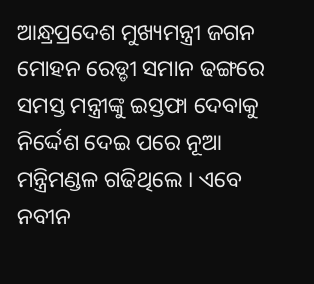ଆନ୍ଧ୍ରପ୍ରଦେଶ ମୁଖ୍ୟମନ୍ତ୍ରୀ ଜଗନ ମୋହନ ରେଡ୍ଡୀ ସମାନ ଢଙ୍ଗରେ ସମସ୍ତ ମନ୍ତ୍ରୀଙ୍କୁ ଇସ୍ତଫା ଦେବାକୁ ନିର୍ଦ୍ଦେଶ ଦେଇ ପରେ ନୂଆ ମନ୍ତ୍ରିମଣ୍ଡଳ ଗଢିଥିଲେ । ଏବେ ନବୀନ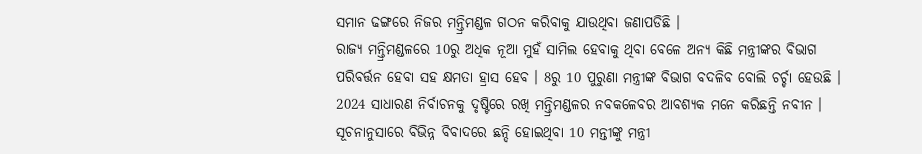ସମାନ ଢଙ୍ଗରେ ନିଜର ମନ୍ତ୍ରିମଣ୍ଡଳ ଗଠନ କରିବାକୁ ଯାଉଥିବା ଜଣାପଡିଛି ।
ରାଜ୍ୟ ମନ୍ତ୍ରିମଣ୍ଡଳରେ 10ରୁ ଅଧିକ ନୂଆ ମୁହଁ ସାମିଲ ହେବାକୁ ଥିବା ବେଳେ ଅନ୍ୟ କିଛି ମନ୍ତ୍ରୀଙ୍କର ବିଭାଗ ପରିବର୍ତ୍ତନ ହେବା ସହ କ୍ଷମତା ହ୍ରାସ ହେବ । 8ରୁ 10 ପୁରୁଣା ମନ୍ତ୍ରୀଙ୍କ ବିଭାଗ ବଦଳିବ ବୋଲି ଚର୍ଚ୍ଚା ହେଉଛି । 2024 ସାଧାରଣ ନିର୍ବାଚନକୁ ଦୃଷ୍ଟିରେ ରଖି ମନ୍ତ୍ରିମଣ୍ଡଳର ନବକଳେବର ଆବଶ୍ୟକ ମନେ କରିଛନ୍ତି ନବୀନ । ସୂଚନାନୁସାରେ ବିଭିନ୍ନ ବିବାଦରେ ଛନ୍ଦି ହୋଇଥିବା 10 ମନ୍ତୀଙ୍କୁ ମନ୍ତ୍ରୀ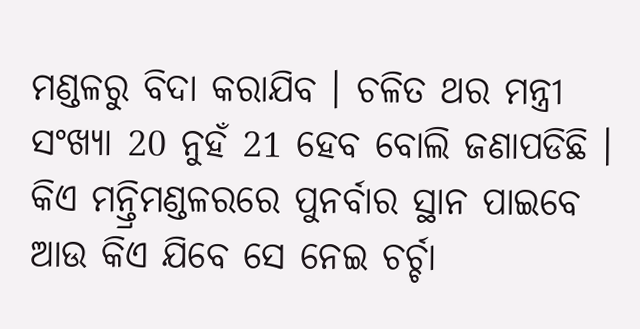ମଣ୍ଡଳରୁ ବିଦା କରାଯିବ । ଚଳିତ ଥର ମନ୍ତ୍ରୀ ସଂଖ୍ୟା 20 ନୁହଁ 21 ହେବ ବୋଲି ଜଣାପଡିଛି । କିଏ ମନ୍ତ୍ରିମଣ୍ଡଳରରେ ପୁନର୍ବାର ସ୍ଥାନ ପାଇବେ ଆଉ କିଏ ଯିବେ ସେ ନେଇ ଚର୍ଚ୍ଚା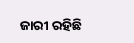ଜାରୀ ରହିଛି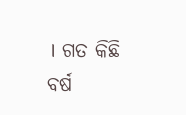। ଗତ କିଛି ବର୍ଷ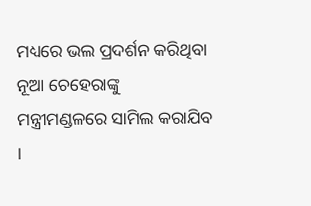ମଧ୍ୟରେ ଭଲ ପ୍ରଦର୍ଶନ କରିଥିବା ନୂଆ ଚେହେରାଙ୍କୁ ମନ୍ତ୍ରୀମଣ୍ଡଳରେ ସାମିଲ କରାଯିବ ।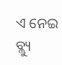ଏ ନେଇ ବ୍ଲ୍ୟୁ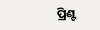ପ୍ରିଣ୍ଟ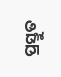ପ୍ରସ୍ତୁତ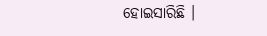ହୋଇସାରିଛି ।